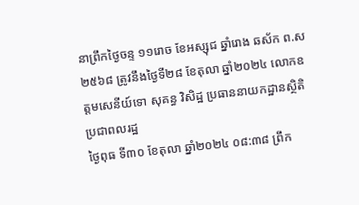នាព្រឹកថ្ងៃចន្ទ ១១រោច ខែអស្សុជ ឆ្នាំរោង ឆស័ក ព.ស ២៥៦៨ ត្រូវនឹងថ្ងៃទី២៨ ខែតុលា ឆ្នាំ២០២៤ លោកឧត្តមសេនីយ៍ទោ សុគន្ធ វិសិដ្ឋ ប្រធាននាយកដ្ឋានស្ថិតិប្រជាពលរដ្ឋ
ថ្ងៃពុធ ទី៣០ ខែតុលា ឆ្នាំ២០២៤ ០៨:៣៨ ព្រឹក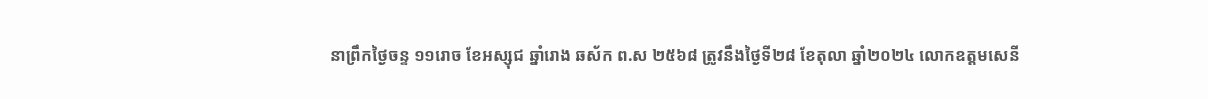នាព្រឹកថ្ងៃចន្ទ ១១រោច ខែអស្សុជ ឆ្នាំរោង ឆស័ក ព.ស ២៥៦៨ ត្រូវនឹងថ្ងៃទី២៨ ខែតុលា ឆ្នាំ២០២៤ លោកឧត្តមសេនី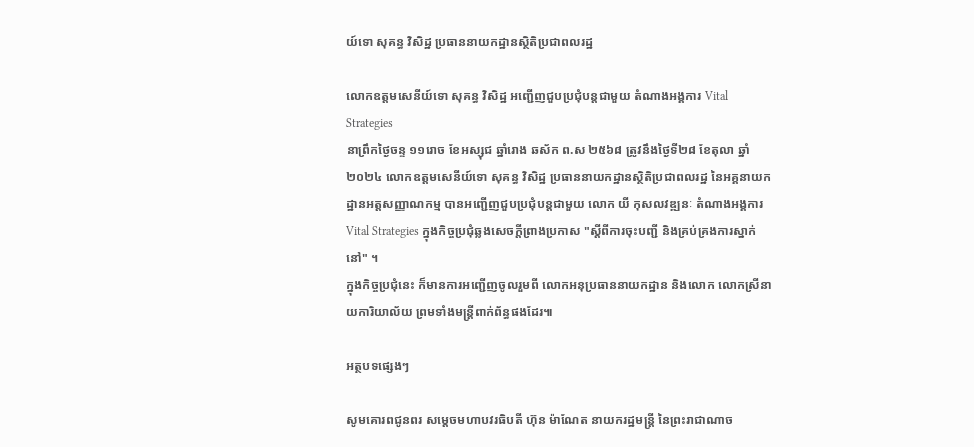យ៍ទោ សុគន្ធ វិសិដ្ឋ ប្រធាននាយកដ្ឋានស្ថិតិប្រជាពលរដ្ឋ

លោកឧត្តមសេនីយ៍ទោ សុគន្ធ វិសិដ្ឋ អញ្ជើញជួបប្រជុំបន្តជាមួយ តំណាងអង្គការ Vital Strategies
នាព្រឹកថ្ងៃចន្ទ ១១រោច ខែអស្សុជ ឆ្នាំរោង ឆស័ក ព.ស ២៥៦៨ ត្រូវនឹងថ្ងៃទី២៨ ខែតុលា ឆ្នាំ២០២៤ លោកឧត្តមសេនីយ៍ទោ សុគន្ធ វិសិដ្ឋ ប្រធាននាយកដ្ឋានស្ថិតិប្រជាពលរដ្ឋ នៃអគ្គនាយកដ្ឋានអត្តសញ្ញាណកម្ម បានអញ្ជើញជួបប្រជុំបន្តជាមួយ លោក យី កុសលវឌ្ឍនៈ តំណាងអង្គការ Vital Strategies ក្នុងកិច្ចប្រជុំឆ្លងសេចក្ដីព្រាងប្រកាស "ស្ដីពីការចុះបញ្ជី និងគ្រប់គ្រងការស្នាក់នៅ" ។
ក្នុងកិច្ចប្រជុំនេះ ក៏មានការអញ្ជើញចូលរួមពី លោកអនុប្រធាននាយកដ្ឋាន និងលោក លោកស្រីនាយការិយាល័យ ព្រមទាំងមន្ត្រីពាក់ព័ន្ធផងដែរ៕

អត្ថបទផ្សេងៗ

សូមគោរពជូនពរ សម្ដេចមហាបវរធិបតី ហ៊ុន ម៉ាណែត នាយករដ្ឋមន្រ្តី នៃព្រះរាជាណាច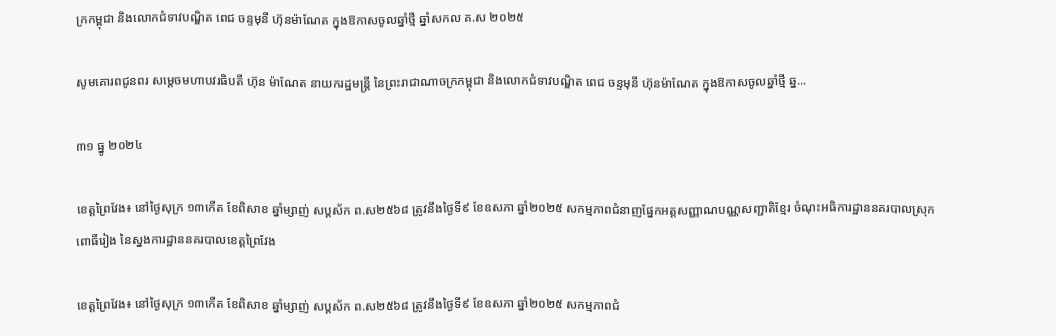ក្រកម្ពុជា និងលោកជំទាវបណ្ឌិត ពេជ ចន្ទមុនី ហ៊ុនម៉ាណែត ក្នុងឱកាសចូលឆ្នាំថ្មី ឆ្នាំសកល គ.ស ២០២៥

សូមគោរពជូនពរ សម្ដេចមហាបវរធិបតី ហ៊ុន ម៉ាណែត នាយករដ្ឋមន្រ្តី នៃព្រះរាជាណាចក្រកម្ពុជា និងលោកជំទាវបណ្ឌិត ពេជ ចន្ទមុនី ហ៊ុនម៉ាណែត ក្នុងឱកាសចូលឆ្នាំថ្មី ឆ្ន...

៣១ ធ្នូ ២០២៤

ខេត្តព្រៃវែង៖ នៅថ្ងៃសុក្រ ១៣កើត ខែពិសាខ ឆ្នាំម្សាញ់ សប្តស័ក ព.ស២៥៦៨ ត្រូវនឹងថ្ងៃទី៩ ខែឧសភា ឆ្នាំ២០២៥ សកម្មភាពជំនាញផ្នែកអត្តសញ្ញាណបណ្ណសញ្ជាតិខ្មែរ ចំណុះអធិការដ្ឋាននគរបាលស្រុកពោធិ៍រៀង នៃស្នងការដ្ឋាននគរបាលខេត្តព្រៃវែង

ខេត្តព្រៃវែង៖ នៅថ្ងៃសុក្រ ១៣កើត ខែពិសាខ ឆ្នាំម្សាញ់ សប្តស័ក ព.ស២៥៦៨ ត្រូវនឹងថ្ងៃទី៩ ខែឧសភា ឆ្នាំ២០២៥ សកម្មភាពជំ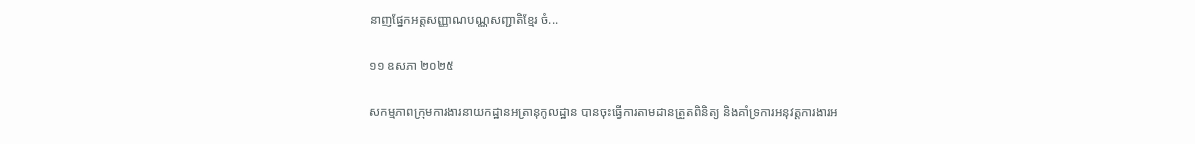នាញផ្នែកអត្តសញ្ញាណបណ្ណសញ្ជាតិខ្មែរ ចំ...

១១ ឧសភា ២០២៥

សកម្មភាពក្រុមការងារនាយកដ្ឋានអត្រានុកូលដ្ឋាន បានចុះធ្វើការតាមដានត្រួតពិនិត្យ និងគាំទ្រការអនុវត្តការងារអ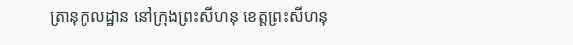ត្រានុកូលដ្ឋាន នៅក្រុងព្រះសីហនុ ខេត្តព្រះសីហនុ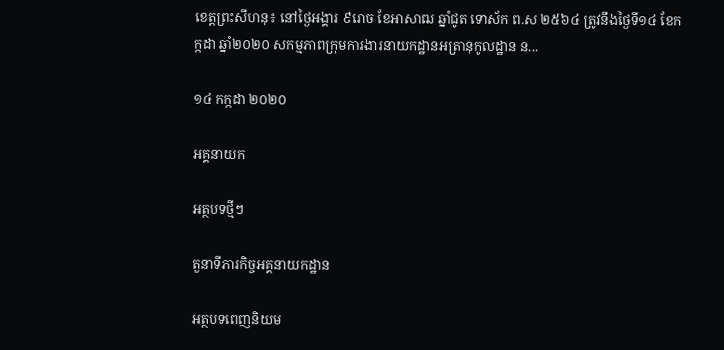ខេត្តព្រះសីហនុ៖ នៅថ្ងៃអង្គារ ៩រោច ខែអាសាឍ ឆ្នាំជូត ទោស័ក ព.ស ២៥៦៤ ត្រូវនឹងថ្ងៃទី១៤ ខែកក្កដា ឆ្នាំ២០២០ សកម្មភាពក្រុមការងារនាយកដ្ឋានអត្រានុកូលដ្ឋាន ន...

១៤ កក្កដា ២០២០

អគ្គនាយក

អត្ថបទថ្មីៗ

តួនាទីភារកិច្ចអគ្គនាយកដ្ឋាន

អត្ថបទពេញនិយម